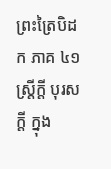ព្រះត្រៃបិដក ភាគ ៤១
ស្រ្តីក្ដី បុរសក្ដី ក្នុង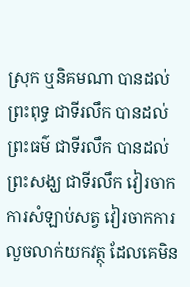ស្រុក ឬនិគមណា បានដល់ព្រះពុទ្ធ ជាទីរលឹក បានដល់ព្រះធម៌ ជាទីរលឹក បានដល់ព្រះសង្ឃ ជាទីរលឹក វៀរចាកការសំឡាប់សត្វ វៀរចាកការលួចលាក់យកវត្ថុ ដែលគេមិន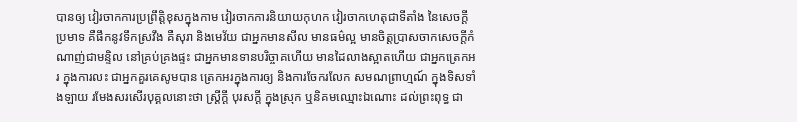បានឲ្យ វៀរចាកការប្រព្រឹត្តិខុសក្នុងកាម វៀរចាកការនិយាយកុហក វៀរចាកហេតុជាទីតាំង នៃសេចក្ដីប្រមាទ គឺផឹកនូវទឹកស្រវឹង គឺសុរា និងមេវ័យ ជាអ្នកមានសីល មានធម៌ល្អ មានចិត្តប្រាសចាកសេចក្ដីកំណាញ់ជាមន្ទិល នៅគ្រប់គ្រងផ្ទះ ជាអ្នកមានទានបរិច្ចាគហើយ មានដៃលាងស្អាតហើយ ជាអ្នកត្រេកអរ ក្នុងការលះ ជាអ្នកគួរគេសូមបាន ត្រេកអរក្នុងការឲ្យ និងការចែករលែក សមណព្រាហ្មណ៍ ក្នុងទិសទាំងឡាយ រមែងសរសើរបុគ្គលនោះថា ស្រ្ដីក្ដី បុរសក្ដី ក្នុងស្រុក ឬនិគមឈ្មោះឯណោះ ដល់ព្រះពុទ្ធ ជា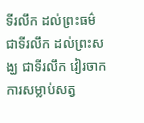ទីរលឹក ដល់ព្រះធម៌ ជាទីរលឹក ដល់ព្រះសង្ឃ ជាទីរលឹក វៀរចាកការសម្លាប់សត្វ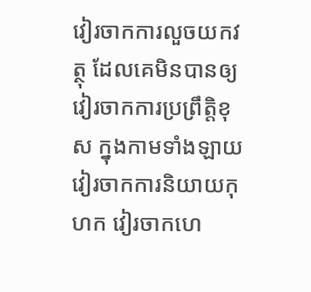វៀរចាកការលួចយកវត្ថុ ដែលគេមិនបានឲ្យ វៀរចាកការប្រព្រឹត្តិខុស ក្នុងកាមទាំងឡាយ វៀរចាកការនិយាយកុហក វៀរចាកហេ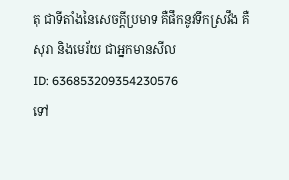តុ ជាទីតាំងនៃសេចក្ដីប្រមាទ គឺផឹកនូវទឹកស្រវឹង គឺសុរា និងមេរ័យ ជាអ្នកមានសីល
ID: 636853209354230576
ទៅ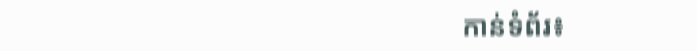កាន់ទំព័រ៖